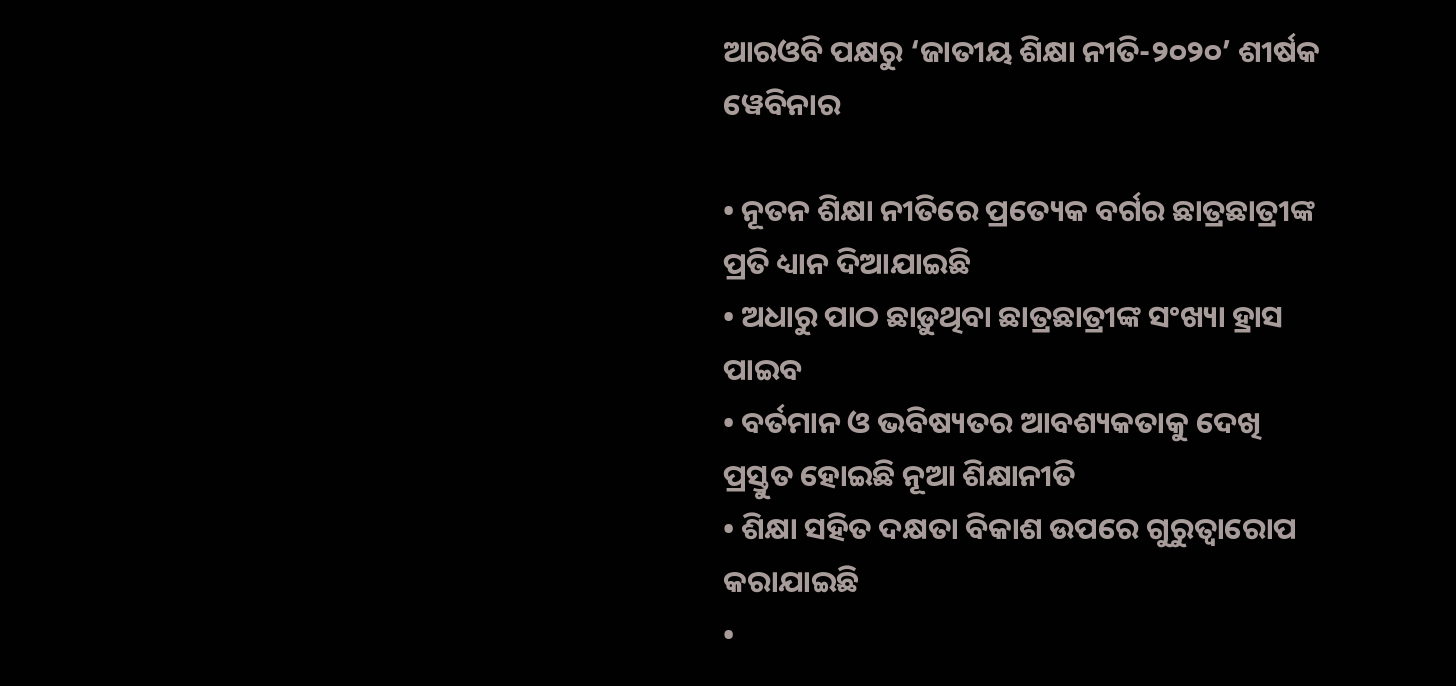ଆରଓବି ପକ୍ଷରୁ ‘ଜାତୀୟ ଶିକ୍ଷା ନୀତି-୨୦୨୦’ ଶୀର୍ଷକ ୱେବିନାର

• ନୂତନ ଶିକ୍ଷା ନୀତିରେ ପ୍ରତ୍ୟେକ ବର୍ଗର ଛାତ୍ରଛାତ୍ରୀଙ୍କ ପ୍ରତି ଧ୍ୟାନ ଦିଆଯାଇଛି
• ଅଧାରୁ ପାଠ ଛାଡ଼ୁଥିବା ଛାତ୍ରଛାତ୍ରୀଙ୍କ ସଂଖ୍ୟା ହ୍ରାସ ପାଇବ
• ବର୍ତମାନ ଓ ଭବିଷ୍ୟତର ଆବଶ୍ୟକତାକୁ ଦେଖି ପ୍ରସ୍ତୁତ ହୋଇଛି ନୂଆ ଶିକ୍ଷାନୀତି
• ଶିକ୍ଷା ସହିତ ଦକ୍ଷତା ବିକାଶ ଉପରେ ଗୁରୁତ୍ୱାରୋପ କରାଯାଇଛି
•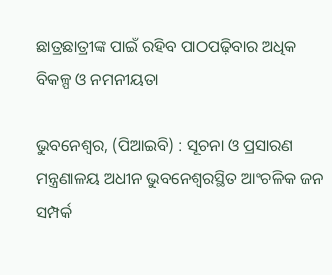ଛାତ୍ରଛାତ୍ରୀଙ୍କ ପାଇଁ ରହିବ ପାଠପଢ଼ିବାର ଅଧିକ ବିକଳ୍ପ ଓ ନମନୀୟତା

ଭୁବନେଶ୍ୱର, (ପିଆଇବି) : ସୂଚନା ଓ ପ୍ରସାରଣ ମନ୍ତ୍ରଣାଳୟ ଅଧୀନ ଭୁବନେଶ୍ୱରସ୍ଥିତ ଆଂଚଳିକ ଜନ ସମ୍ପର୍କ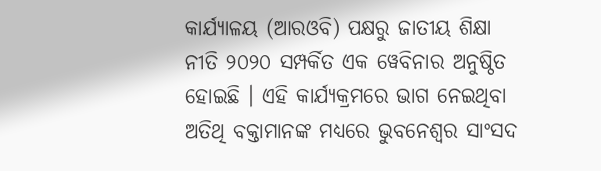କାର୍ଯ୍ୟାଳୟ (ଆରଓବି) ପକ୍ଷରୁ ଜାତୀୟ ଶିକ୍ଷା ନୀତି ୨୦୨୦ ସମ୍ପର୍କିତ ଏକ ୱେବିନାର ଅନୁଷ୍ଠିତ ହୋଇଛି । ଏହି କାର୍ଯ୍ୟକ୍ରମରେ ଭାଗ ନେଇଥିବା ଅତିଥି ବକ୍ତାମାନଙ୍କ ମଧ୍ୟରେ ଭୁବନେଶ୍ୱର ସାଂସଦ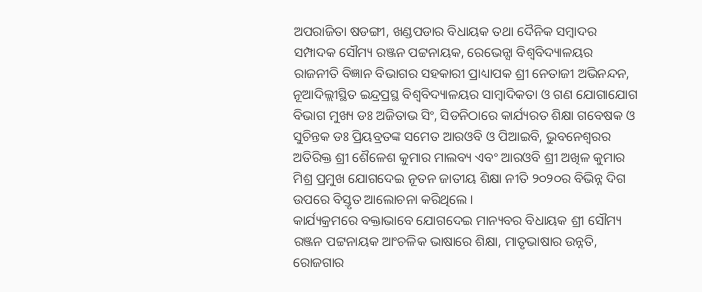ଅପରାଜିତା ଷଡଙ୍ଗୀ, ଖଣ୍ଡପଡାର ବିଧାୟକ ତଥା ଦୈନିକ ସମ୍ବାଦର ସମ୍ପାଦକ ସୌମ୍ୟ ରଞ୍ଜନ ପଟ୍ଟନାୟକ, ରେଭେନ୍ସା ବିଶ୍ୱବିଦ୍ୟାଳୟର ରାଜନୀତି ବିଜ୍ଞାନ ବିଭାଗର ସହକାରୀ ପ୍ରାଧ୍ୟାପକ ଶ୍ରୀ ନେତାଜୀ ଅଭିନନ୍ଦନ, ନୂଆଦିଲ୍ଲୀସ୍ଥିତ ଇନ୍ଦ୍ରପ୍ରସ୍ଥ ବିଶ୍ୱବିଦ୍ୟାଳୟର ସାମ୍ବାଦିକତା ଓ ଗଣ ଯୋଗାଯୋଗ ବିଭାଗ ମୁଖ୍ୟ ଡଃ ଅଜିତାଭ ସିଂ, ସିଡନିଠାରେ କାର୍ଯ୍ୟରତ ଶିକ୍ଷା ଗବେଷକ ଓ ସୁଚିନ୍ତକ ଡଃ ପ୍ରିୟବ୍ରତଙ୍କ ସମେତ ଆରଓବି ଓ ପିଆଇବି, ଭୁବନେଶ୍ୱରର ଅତିରିକ୍ତ ଶ୍ରୀ ଶୈଳେଶ କୁମାର ମାଲବ୍ୟ ଏବଂ ଆରଓବି ଶ୍ରୀ ଅଖିଳ କୁମାର ମିଶ୍ର ପ୍ରମୁଖ ଯୋଗଦେଇ ନୂତନ ଜାତୀୟ ଶିକ୍ଷା ନୀତି ୨୦୨୦ର ବିଭିନ୍ନ ଦିଗ ଉପରେ ବିସ୍ତୃତ ଆଲୋଚନା କରିଥିଲେ ।
କାର୍ଯ୍ୟକ୍ରମରେ ବକ୍ତାଭାବେ ଯୋଗଦେଇ ମାନ୍ୟବର ବିଧାୟକ ଶ୍ରୀ ସୌମ୍ୟ ରଞ୍ଜନ ପଟ୍ଟନାୟକ ଆଂଚଳିକ ଭାଷାରେ ଶିକ୍ଷା, ମାତୃଭାଷାର ଉନ୍ନତି, ରୋଜଗାର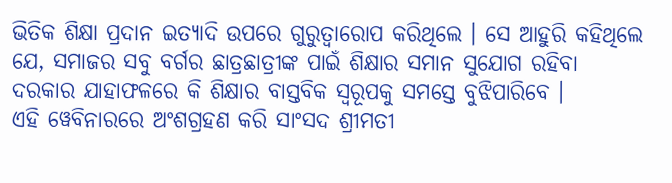ଭିତିକ ଶିକ୍ଷା ପ୍ରଦାନ ଇତ୍ୟାଦି ଉପରେ ଗୁରୁତ୍ୱାରୋପ କରିଥିଲେ । ସେ ଆହୁରି କହିଥିଲେ ଯେ, ସମାଜର ସବୁ ବର୍ଗର ଛାତ୍ରଛାତ୍ରୀଙ୍କ ପାଇଁ ଶିକ୍ଷାର ସମାନ ସୁଯୋଗ ରହିବା ଦରକାର ଯାହାଫଳରେ କି ଶିକ୍ଷାର ବାସ୍ତବିକ ସ୍ୱରୂପକୁ ସମସ୍ତେ ବୁଝିପାରିବେ ।
ଏହି ୱେବିନାରରେ ଅଂଶଗ୍ରହଣ କରି ସାଂସଦ ଶ୍ରୀମତୀ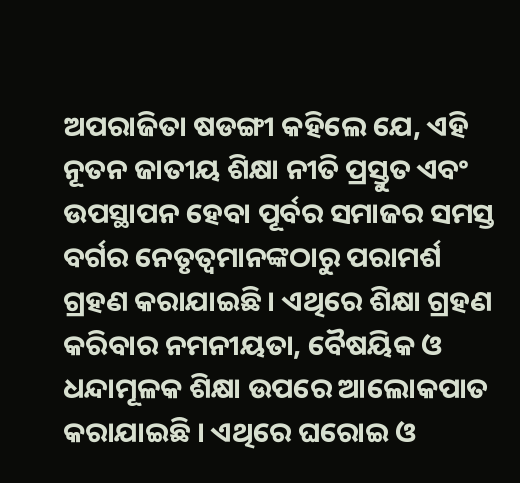ଅପରାଜିତା ଷଡଙ୍ଗୀ କହିଲେ ଯେ, ଏହି ନୂତନ ଜାତୀୟ ଶିକ୍ଷା ନୀତି ପ୍ରସ୍ତୁତ ଏବଂ ଉପସ୍ଥାପନ ହେବା ପୂର୍ବର ସମାଜର ସମସ୍ତ ବର୍ଗର ନେତୃତ୍ୱମାନଙ୍କଠାରୁ ପରାମର୍ଶ ଗ୍ରହଣ କରାଯାଇଛି । ଏଥିରେ ଶିକ୍ଷା ଗ୍ରହଣ କରିବାର ନମନୀୟତା, ବୈଷୟିକ ଓ ଧନ୍ଦାମୂଳକ ଶିକ୍ଷା ଉପରେ ଆଲୋକପାତ କରାଯାଇଛି । ଏଥିରେ ଘରୋଇ ଓ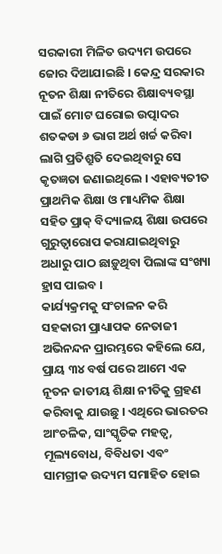ସରକାରୀ ମିଳିତ ଉଦ୍ୟମ ଉପରେ ଜୋର ଦିଆଯାଇଛି । କେନ୍ଦ୍ର ସରକାର ନୂତନ ଶିକ୍ଷା ନୀତିରେ ଶିକ୍ଷାବ୍ୟବସ୍ଥା ପାଇଁ ମୋଟ ଘରୋଇ ଉତ୍ପାଦର ଶତକଡା ୬ ଭାଗ ଅର୍ଥ ଖର୍ଚ୍ଚ କରିବା ଲାଗି ପ୍ରତିଶ୍ରୁତି ଦେଇଥିବାରୁ ସେ କୃତଜ୍ଞତା ଜଣାଇଥିଲେ । ଏହାବ୍ୟତୀତ ପ୍ରାଥମିକ ଶିକ୍ଷା ଓ ମାଧ୍ୟମିକ ଶିକ୍ଷା ସହିତ ପ୍ରାକ୍ ବିଦ୍ୟାଳୟ ଶିକ୍ଷା ଉପରେ ଗୁରୁତ୍ୱାରୋପ କରାଯାଇଥିବାରୁ ଅଧାରୁ ପାଠ ଛାଡ଼ୁଥିବା ପିଲାଙ୍କ ସଂଖ୍ୟା ହ୍ରାସ ପାଇବ ।
କାର୍ଯ୍ୟକ୍ରମକୁ ସଂଚାଳନ କରି ସହକାରୀ ପ୍ରାଧ୍ୟାପକ ନେତାଜୀ ଅଭିନନ୍ଦନ ପ୍ରାରମ୍ଭରେ କହିଲେ ଯେ, ପ୍ରାୟ ୩୪ ବର୍ଷ ପରେ ଆମେ ଏକ ନୂତନ ଜାତୀୟ ଶିକ୍ଷା ନୀତିକୁ ଗ୍ରହଣ କରିବାକୁ ଯାଉଛୁ । ଏଥିରେ ଭାରତର ଆଂଚଳିକ, ସାଂସ୍କୃତିକ ମହତ୍ୱ, ମୂଲ୍ୟବୋଧ, ବିବିଧତା ଏବଂ ସାମଗ୍ରୀକ ଉଦ୍ୟମ ସମାହିତ ହୋଇ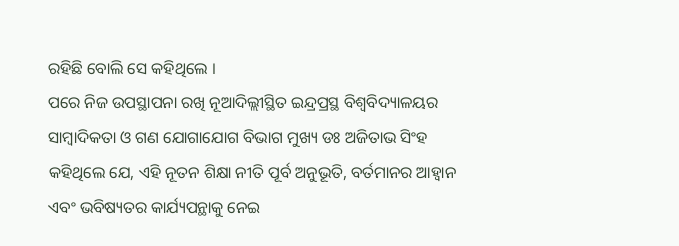ରହିଛି ବୋଲି ସେ କହିଥିଲେ ।
ପରେ ନିଜ ଉପସ୍ଥାପନା ରଖି ନୂଆଦିଲ୍ଲୀସ୍ଥିତ ଇନ୍ଦ୍ରପ୍ରସ୍ଥ ବିଶ୍ୱବିଦ୍ୟାଳୟର ସାମ୍ବାଦିକତା ଓ ଗଣ ଯୋଗାଯୋଗ ବିଭାଗ ମୁଖ୍ୟ ଡଃ ଅଜିତାଭ ସିଂହ କହିଥିଲେ ଯେ, ଏହି ନୂତନ ଶିକ୍ଷା ନୀତି ପୂର୍ବ ଅନୁଭୂତି, ବର୍ତମାନର ଆହ୍ୱାନ ଏବଂ ଭବିଷ୍ୟତର କାର୍ଯ୍ୟପନ୍ଥାକୁ ନେଇ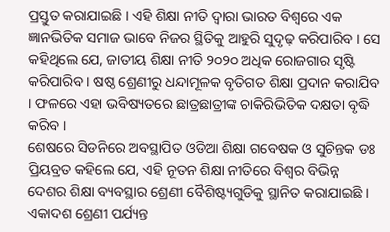ପ୍ରସ୍ତୁତ କରାଯାଇଛି । ଏହି ଶିକ୍ଷା ନୀତି ଦ୍ୱାରା ଭାରତ ବିଶ୍ୱରେ ଏକ ଜ୍ଞାନଭିତିକ ସମାଜ ଭାବେ ନିଜର ସ୍ଥିତିକୁ ଆହୁରି ସୁଦୃଢ଼ କରିପାରିବ । ସେ କହିଥିଲେ ଯେ, ଜାତୀୟ ଶିକ୍ଷା ନୀତି ୨୦୨୦ ଅଧିକ ରୋଜଗାର ସୃଷ୍ଟି କରିପାରିବ । ଷଷ୍ଠ ଶ୍ରେଣୀରୁ ଧନ୍ଦାମୂଳକ ବୃତିଗତ ଶିକ୍ଷା ପ୍ରଦାନ କରାଯିବ । ଫଳରେ ଏହା ଭବିଷ୍ୟତରେ ଛାତ୍ରଛାତ୍ରୀଙ୍କ ଚାକିରିଭିତିକ ଦକ୍ଷତା ବୃଦ୍ଧି କରିବ ।
ଶେଷରେ ସିଡନିରେ ଅବସ୍ଥାପିତ ଓଡିଆ ଶିକ୍ଷା ଗବେଷକ ଓ ସୁଚିନ୍ତକ ଡଃ ପ୍ରିୟବ୍ରତ କହିଲେ ଯେ, ଏହି ନୂତନ ଶିକ୍ଷା ନୀତିରେ ବିଶ୍ୱର ବିଭିନ୍ନ ଦେଶର ଶିକ୍ଷା ବ୍ୟବସ୍ଥାର ଶ୍ରେଣୀ ବୈଶିଷ୍ଟ୍ୟଗୁଡିକୁ ସ୍ଥାନିତ କରାଯାଇଛି । ଏକାଦଶ ଶ୍ରେଣୀ ପର୍ଯ୍ୟନ୍ତ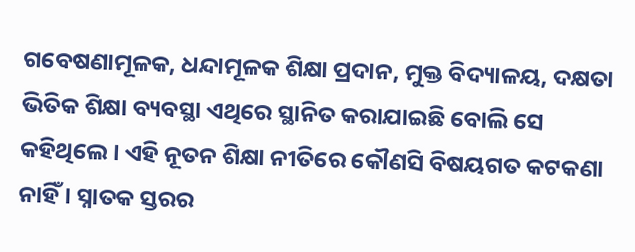ଗବେଷଣାମୂଳକ, ଧନ୍ଦାମୂଳକ ଶିକ୍ଷା ପ୍ରଦାନ, ମୁକ୍ତ ବିଦ୍ୟାଳୟ, ଦକ୍ଷତା ଭିତିକ ଶିକ୍ଷା ବ୍ୟବସ୍ଥା ଏଥିରେ ସ୍ଥାନିତ କରାଯାଇଛି ବୋଲି ସେ କହିଥିଲେ । ଏହି ନୂତନ ଶିକ୍ଷା ନୀତିରେ କୌଣସି ବିଷୟଗତ କଟକଣା ନାହିଁ । ସ୍ନାତକ ସ୍ତରର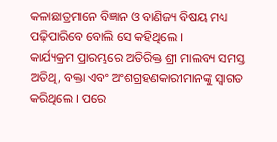କଳାଛାତ୍ରମାନେ ବିଜ୍ଞାନ ଓ ବାଣିଜ୍ୟ ବିଷୟ ମଧ୍ୟ ପଢ଼ିପାରିବେ ବୋଲି ସେ କହିଥିଲେ ।
କାର୍ଯ୍ୟକ୍ରମ ପ୍ରାରମ୍ଭରେ ଅତିରିକ୍ତ ଶ୍ରୀ ମାଲବ୍ୟ ସମସ୍ତ ଅତିଥି, ବକ୍ତା ଏବଂ ଅଂଶଗ୍ରହଣକାରୀମାନଙ୍କୁ ସ୍ୱାଗତ କରିଥିଲେ । ପରେ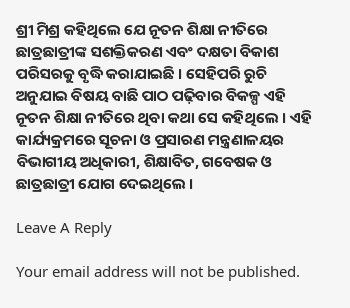ଶ୍ରୀ ମିଶ୍ର କହିଥିଲେ ଯେ ନୂତନ ଶିକ୍ଷା ନୀତିରେ ଛାତ୍ରଛାତ୍ରୀଙ୍କ ସଶକ୍ତିକରଣ ଏବଂ ଦକ୍ଷତା ବିକାଶ ପରିସରକୁ ବୃଦ୍ଧି କରାଯାଇଛି । ସେହିପରି ରୁଚି ଅନୁଯାଇ ବିଷୟ ବାଛି ପାଠ ପଢ଼ିବାର ବିକଳ୍ପ ଏହି ନୂତନ ଶିକ୍ଷା ନୀତିରେ ଥିବା କଥା ସେ କହିଥିଲେ । ଏହି କାର୍ଯ୍ୟକ୍ରମରେ ସୂଚନା ଓ ପ୍ରସାରଣ ମନ୍ତ୍ରଣାଳୟର ବିଭାଗୀୟ ଅଧିକାରୀ, ଶିକ୍ଷାବିତ, ଗବେଷକ ଓ ଛାତ୍ରଛାତ୍ରୀ ଯୋଗ ଦେଇଥିଲେ ।

Leave A Reply

Your email address will not be published.